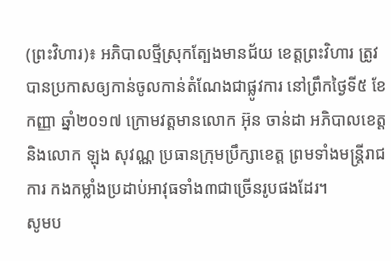(ព្រះវិហារ)៖ អភិបាលថ្មីស្រុកត្បែងមានជ័យ ខេត្តព្រះវិហារ ត្រូវបានប្រកាសឲ្យកាន់ចូលកាន់តំណែងជាផ្លូវការ នៅព្រឹកថ្ងៃទី៥ ខែកញ្ញា ឆ្នាំ២០១៧ ក្រោមវត្តមានលោក អ៊ុន ចាន់ដា អភិបាលខេត្ត និងលោក ឡុង សុវណ្ណ ប្រធានក្រុមប្រឹក្សាខេត្ត ព្រមទាំងមន្ត្រីរាជការ កងកម្លាំងប្រដាប់អាវុធទាំង៣ជាច្រើនរូបផងដែរ។
សូមប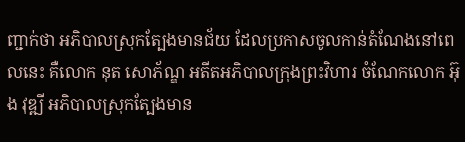ញ្ជាក់ថា អភិបាលស្រុកត្បែងមានជ័យ ដែលប្រកាសចូលកាន់តំណែងនៅពេលនេះ គឺលោក នុត សោភ័ណ្ឌ អតីតអភិបាលក្រុងព្រះវិហារ ចំណែកលោក អ៊ុង វុឌ្ឍី អភិបាលស្រុកត្បែងមាន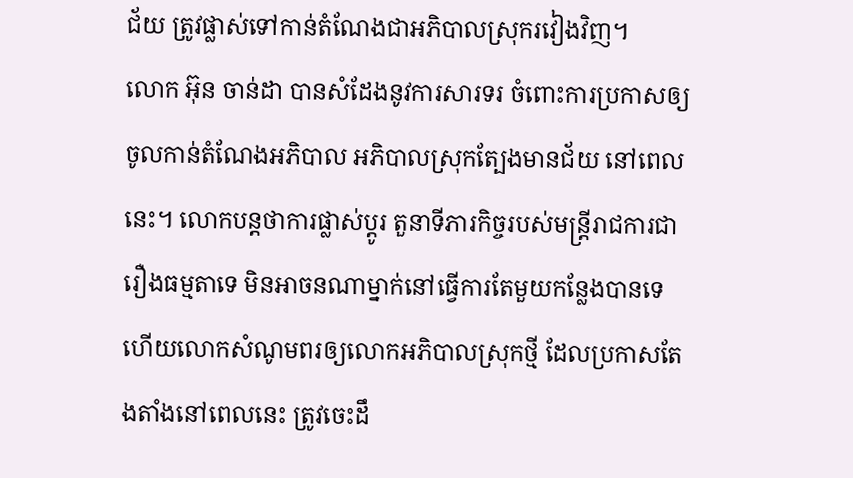ជ័យ ត្រូវផ្លាស់ទៅកាន់តំណែងជាអភិបាលស្រុករវៀងវិញ។
លោក អ៊ុន ចាន់ដា បានសំដែងនូវការសារទរ ចំពោះការប្រកាសឲ្យចូលកាន់តំណែងអភិបាល អភិបាលស្រុកត្បែងមានជ័យ នៅពេលនេះ។ លោកបន្តថាការផ្លាស់ប្តូរ តួនាទីភារកិច្ចរបស់មន្ត្រីរាជការជារឿងធម្មតាទេ មិនអាចនណាម្នាក់នៅធ្វើការតែមួយកន្លែងបានទេ ហើយលោកសំណូមពរឲ្យលោកអភិបាលស្រុកថ្មី ដែលប្រកាសតែងតាំងនៅពេលនេះ ត្រូវចេះដឹ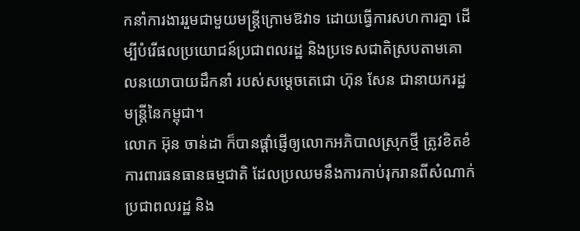កនាំការងាររួមជាមួយមន្ត្រីក្រោមឱវាទ ដោយធ្វើការសហការគ្នា ដើម្បីបំរើផលប្រយោជន៍ប្រជាពលរដ្ឋ និងប្រទេសជាតិស្របតាមគោលនយោបាយដឹកនាំ របស់សម្តេចតេជោ ហ៊ុន សែន ជានាយករដ្ឋមន្ត្រីនៃកម្ពុជា។
លោក អ៊ុន ចាន់ដា ក៏បានផ្តាំផ្ញើឲ្យលោកអភិបាលស្រុកថ្មី ត្រូវខិតខំការពារធនធានធម្មជាតិ ដែលប្រឈមនឹងការកាប់រុករានពីសំណាក់ប្រជាពលរដ្ឋ និង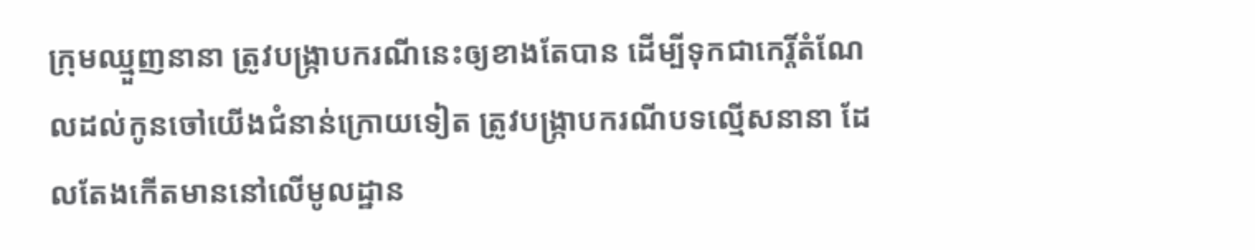ក្រុមឈ្មួញនានា ត្រូវបង្ក្រាបករណីនេះឲ្យខាងតែបាន ដើម្បីទុកជាកេរ្តិ៍តំណែលដល់កូនចៅយើងជំនាន់ក្រោយទៀត ត្រូវបង្រ្កាបករណីបទល្មើសនានា ដែលតែងកើតមាននៅលើមូលដ្ឋាន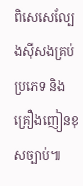ពិសេសេល្បែងស៊ីសងគ្រប់ប្រភេទ និងគ្រឿងញៀនខុសច្បាប់៕